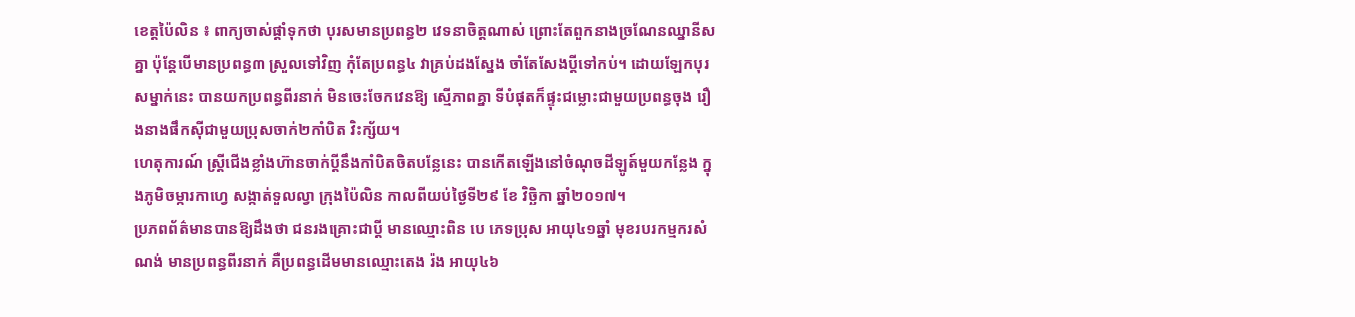ខេត្តប៉ៃលិន ៖ ពាក្យចាស់ផ្តាំទុកថា បុរសមានប្រពន្ធ២ វេទនាចិត្តណាស់ ព្រោះតែពួកនាងច្រណែនឈ្នានីសគ្នា ប៉ុន្តែបើមានប្រពន្ធ៣ ស្រួលទៅវិញ កុំតែប្រពន្ធ៤ វាគ្រប់ដងស្នែង ចាំតែសែងប្តីទៅកប់។ ដោយឡែកបុរសម្នាក់នេះ បានយកប្រពន្ធពីរនាក់ មិនចេះចែកវេនឱ្យ ស្មើភាពគ្នា ទីបំផុតក៏ផ្ទុះជម្លោះជាមួយប្រពន្ធចុង រឿងនាងផឹកស៊ីជាមួយប្រុសចាក់២កាំបិត វិះក្ស័យ។
ហេតុការណ៍ ស្ត្រីជើងខ្លាំងហ៊ានចាក់ប្តីនឹងកាំបិតចិតបន្លែនេះ បានកើតឡើងនៅចំណុចដីឡូត៍មួយកន្លែង ក្នុងភូមិចម្ការកាហ្វេ សង្កាត់ទួលល្វា ក្រុងប៉ៃលិន កាលពីយប់ថ្ងៃទី២៩ ខែ វិច្ឆិកា ឆ្នាំ២០១៧។
ប្រភពព័ត៌មានបានឱ្យដឹងថា ជនរងគ្រោះជាប្តី មានឈ្មោះពិន បេ ភេទប្រុស អាយុ៤១ឆ្នាំ មុខរបរកម្មករសំណង់ មានប្រពន្ធពីរនាក់ គឺប្រពន្ធដើមមានឈ្មោះតេង រ៉ង អាយុ៤៦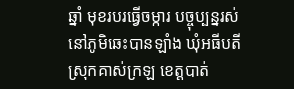ឆ្នាំ មុខរបរធ្វើចម្ការ បច្ចុប្បន្នរស់នៅភូមិឆេះបានឡាំង ឃុំអធីបតី ស្រុកគាស់ក្រឡ ខេត្តបាត់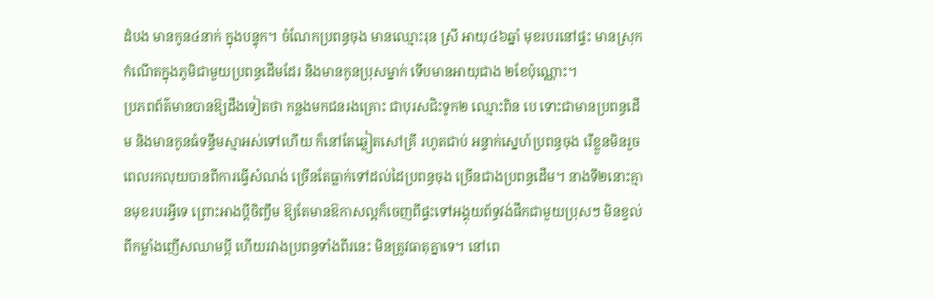ដំបង មានកូន៤នាក់ ក្នុងបន្ទុក។ ចំណែកប្រពន្ធចុង មានឈ្មោះរុន ស្រី អាយុ៤៦ឆ្នាំ មុខរបរនៅផ្ទះ មានស្រុកកំណើតក្នុងភូមិជាមួយប្រពន្ធដើមដែរ និងមានកូនប្រុសម្នាក់ ទើបមានអាយុជាង ២ខែប៉ុណ្ណោះ។
ប្រភពព័ត៌មានបានឱ្យដឹងទៀតថា កន្លងមកជនរងគ្រោះ ជាបុរសជិះទូក២ ឈ្មោះពិន បេ ទោះជាមានប្រពន្ធដើម និងមានកូនធំទន្ទឹមស្មាអស់ទៅហើយ ក៏នៅតែឆ្លៀតសៅគ្រី រហូតជាប់ អន្ទាក់ស្នេហ៍ប្រពន្ធចុង រើខ្លួនមិនរួច ពេលរកលុយបានពីការធ្វើសំណង់ ច្រើនតែធ្លាក់ទៅដល់ដៃប្រពន្ធចុង ច្រើនជាងប្រពន្ធដើម។ នាងទី២នោះគ្មានមុខរបរអ្វីទេ ព្រោះអាងប្តីចិញ្ចឹម ឱ្យតែមានឱកាសល្អក៏ចេញពីផ្ទះទៅអង្គុយព័ទ្ធវង់ផឹកជាមួយប្រុសៗ មិនខ្វល់ពីកម្លាំងញើសឈាមប្តី ហើយរវាងប្រពន្ធទាំងពីរនេះ មិនត្រូវធាតុគ្នាទេ។ នៅពេ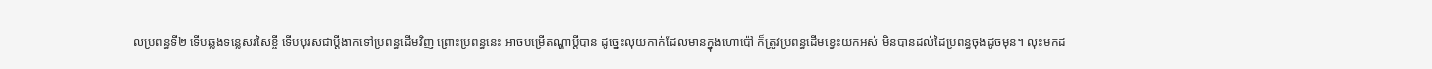លប្រពន្ធទី២ ទើបឆ្លងទន្លេសរសៃខ្ចី ទើបបុរសជាប្តីងាកទៅប្រពន្ធដើមវិញ ព្រោះប្រពន្ធនេះ អាចបម្រើតណ្ហាប្តីបាន ដូច្នេះលុយកាក់ដែលមានក្នុងហោប៉ៅ ក៏ត្រូវប្រពន្ធដើមខ្វេះយកអស់ មិនបានដល់ដៃប្រពន្ធចុងដូចមុន។ លុះមកដ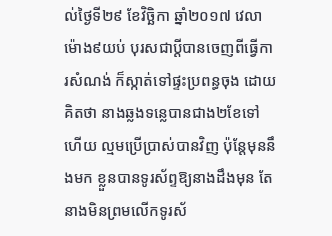ល់ថ្ងៃទី២៩ ខែវិច្ឆិកា ឆ្នាំ២០១៧ វេលាម៉ោង៩យប់ បុរសជាប្តីបានចេញពីធ្វើការសំណង់ ក៏ស្កាត់ទៅផ្ទះប្រពន្ធចុង ដោយគិតថា នាងឆ្លងទន្លេបានជាង២ខែទៅហើយ ល្មមប្រើប្រាស់បានវិញ ប៉ុន្តែមុននឹងមក ខ្លួនបានទូរស័ព្ទឱ្យនាងដឹងមុន តែនាងមិនព្រមលើកទូរស័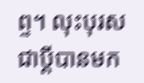ព្ទ។ លុះបុរសជាប្តីបានមក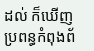ដល់ ក៏ឃើញប្រពន្ធកំពុងព័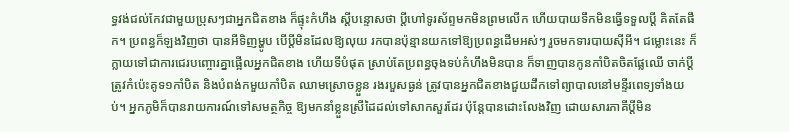ទ្ធវង់ជល់កែវជាមួយប្រុសៗជាអ្នកជិតខាង ក៏ផ្ទុះកំហឹង ស្តីបន្ទោសថា ប្តីហៅទូរស័ព្ទមកមិនព្រមលើក ហើយបាយទឹកមិនធ្វើទទួលប្តី គិតតែផឹក។ ប្រពន្ធក៏ឡងវិញថា បានអីទិញម្ហូប បើប្តីមិនដែលឱ្យលុយ រកបានប៉ុន្មានយកទៅឱ្យប្រពន្ធដើមអស់ៗ រួចមកទារបាយស៊ីអី។ ជម្លោះនេះ ក៏ក្លាយទៅជាការជេរបញ្ចោរគ្នាផ្អើលអ្នកជិតខាង ហើយទីបំផុត ស្រាប់តែប្រពន្ធចុងទប់កំហឹងមិនបាន ក៏ទាញបានកូនកាំបិតចិតផ្លែឈើ ចាក់ប្តីត្រូវកំប៉េះគូទ១កាំបិត និងបំពង់កមួយកាំបិត ឈាមស្រោចខ្លួន រងរបួសធ្ងន់ ត្រូវបានអ្នកជិតខាងជួយដឹកទៅព្យាបាលនៅមន្ទីរពេទ្យទាំងយប់។ អ្នកភូមិក៏បានរាយការណ៍ទៅសមត្ថកិច្ច ឱ្យមកនាំខ្លួនស្រីដៃដល់ទៅសាកសួរដែរ ប៉ុន្តែបានដោះលែងវិញ ដោយសារភាគីប្តីមិន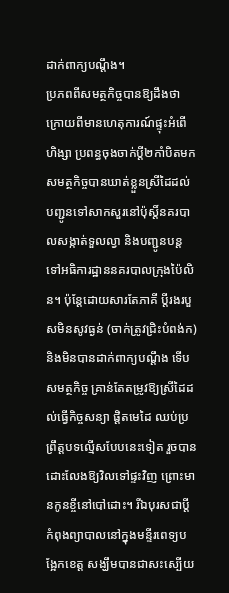ដាក់ពាក្យបណ្តឹង។
ប្រភពពីសមត្ថកិច្ចបានឱ្យដឹងថា ក្រោយពីមានហេតុការណ៍ផ្ទុះអំពើហិង្សា ប្រពន្ធចុងចាក់ប្តី២កាំបិតមក សមត្ថកិច្ចបានឃាត់ខ្លួនស្រីដៃដល់ បញ្ជូនទៅសាកសួរនៅប៉ុស្តិ៍នគរបាលសង្កាត់ទួលល្វា និងបញ្ជូនបន្តទៅអធិការដ្ឋាននគរបាលក្រុងប៉ៃលិន។ ប៉ុន្តែដោយសារតែភាគី ប្តីរងរបួសមិនសូវធ្ងន់ (ចាក់ត្រូវជ្រិះបំពង់ក) និងមិនបានដាក់ពាក្យបណ្តឹង ទើបសមត្ថកិច្ច គ្រាន់តែតម្រូវឱ្យស្រីដៃដល់ធ្វើកិច្ចសន្យា ផ្តិតមេដៃ ឈប់ប្រព្រឹត្តបទល្មើសបែបនេះទៀត រួចបានដោះលែងឱ្យវិលទៅផ្ទះវិញ ព្រោះមានកូនខ្ចីនៅបៅដោះ។ រីឯបុរសជាប្តីកំពុងព្យាបាលនៅក្នុងមន្ទីរពេទ្យបង្អែកខេត្ត សង្ឃឹមបានជាសះស្បើយ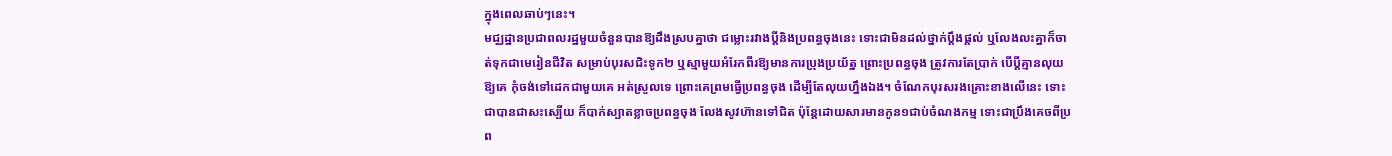ក្នុងពេលឆាប់ៗនេះ។
មជ្ឈដ្ឋានប្រជាពលរដ្ឋមួយចំនួនបានឱ្យដឹងស្របគ្នាថា ជម្លោះរវាងប្តីនិងប្រពន្ធចុងនេះ ទោះជាមិនដល់ថ្នាក់ប្តឹងផ្តល់ ឬលែងលះគ្នាក៏ចាត់ទុកជាមេរៀនជីវិត សម្រាប់បុរសជិះទូក២ ឬស្មាមួយអំរែកពីរឱ្យមានការប្រុងប្រយ័ត្ន ព្រោះប្រពន្ធចុង ត្រូវការតែប្រាក់ បើប្តីគ្មានលុយឱ្យគេ កុំចង់ទៅដេកជាមួយគេ អត់ស្រួលទេ ព្រោះគេព្រមធ្វើប្រពន្ធចុង ដើម្បីតែលុយហ្នឹងឯង។ ចំណែកបុរសរងគ្រោះខាងលើនេះ ទោះជាបានជាសះស្បើយ ក៏បាក់ស្បាតខ្លាចប្រពន្ធចុង លែងសូវហ៊ានទៅជិត ប៉ុន្តែដោយសារមានកូន១ជាប់ចំណងកម្ម ទោះជាប្រឹងគេចពីប្រព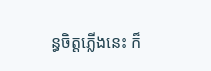ន្ធចិត្តភ្លើងនេះ ក៏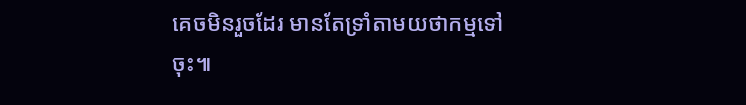គេចមិនរួចដែរ មានតែទ្រាំតាមយថាកម្មទៅចុះ៕